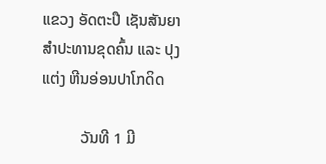ແຂວງ ອັດຕະປື ເຊັນສັນຍາສຳປະທານຂຸດຄົ້ນ ແລະ ປຸງແຕ່ງ ຫີນອ່ອນປາໂກດິດ

          ວັນທີ 1 ມີ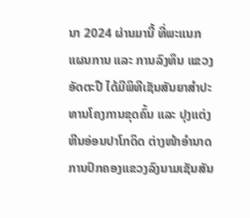ນາ 2024 ຜ່ານມານີ້ ທີ່ພະແນກແຜນການ ແລະ ການລົງທຶນ ແຂວງອັດຕະປື ໄດ້ມີພິທີເຊັນສັນຍາສຳປະທານໂຄງການຂຸດຄົ້ນ ແລະ ປຸງແຕ່ງຫີນອ່ອນປາໂກດິດ ຕ່າງໜ້າອຳນາດການປົກຄອງແຂວງລົງນາມເຊັນສັນ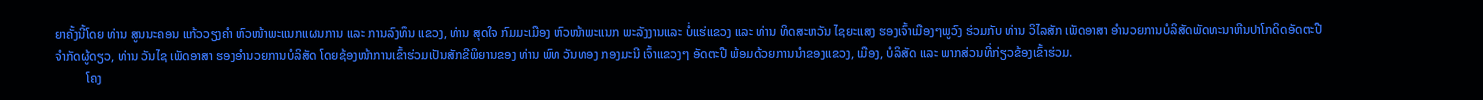ຍາຄັ້ງນີ້ໂດຍ ທ່ານ ສູນນະຄອນ ແກ້ວວຽງຄຳ ຫົວໜ້າພະແນກແຜນການ ແລະ ການລົງທຶນ ແຂວງ, ທ່ານ ສຸດໃຈ ກົມມະເມືອງ ຫົວໜ້າພະແນກ ພະລັງງານແລະ ບໍ່ແຮ່ແຂວງ ແລະ ທ່ານ ທິດສະຫວັນ ໄຊຍະແສງ ຮອງເຈົ້າເມືອງໆພູວົງ ຮ່ວມກັບ ທ່ານ ວິໄລສັກ ເພັດອາສາ ອຳນວຍການບໍລິສັດພັດທະນາຫີນປາໂກດິດອັດຕະປື ຈຳກັດຜູ້ດຽວ, ທ່ານ ວັນໄຊ ເພັດອາສາ ຮອງອຳນວຍການບໍລິສັດ ໂດຍຊ້ອງໜ້າການເຂົ້າຮ່ວມເປັນສັກຂີພິຍານຂອງ ທ່ານ ພົທ ວັນທອງ ກອງມະນີ ເຈົ້າແຂວງໆ ອັດຕະປື ພ້ອມດ້ວຍການນຳຂອງແຂວງ, ເມືອງ, ບໍລິສັດ ແລະ ພາກສ່ວນທີ່ກ່ຽວຂ້ອງເຂົ້າຮ່ວມ.
          ໂຄງ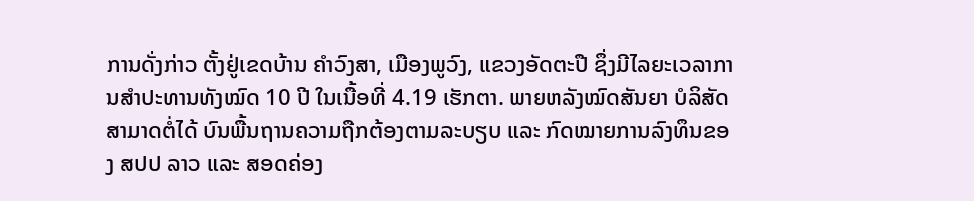ການດັ່ງກ່າວ ຕັ້ງຢູ່ເຂດບ້ານ ຄໍາວົງສາ, ເມືອງພູວົງ, ແຂວງອັດຕະປື ຊຶ່ງມີໄລຍະເວລາການສຳປະທານທັງໝົດ 10 ປີ ໃນເນື້ອທີ່ 4.19 ເຮັກຕາ. ພາຍຫລັງໝົດສັນຍາ ບໍລິສັດສາມາດຕໍ່ໄດ້ ບົນພື້ນຖານຄວາມຖືກຕ້ອງຕາມລະບຽບ ແລະ ກົດໝາຍການລົງທຶນຂອງ ສປປ ລາວ ແລະ ສອດຄ່ອງ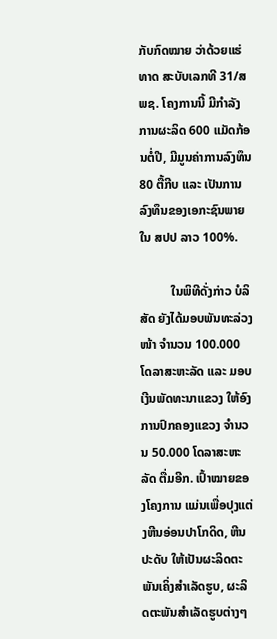ກັບກົດໝາຍ ວ່າດ້ວຍແຮ່ທາດ ສະບັບເລກທີ 31/ສພຊ. ໂຄງການນີ້ ມີກຳລັງການຜະລິດ 600 ແມັດກ້ອນຕໍ່ປີ, ມີມູນຄ່າການລົງທຶນ 80 ຕື້ກີບ ແລະ ເປັນການລົງທຶນຂອງເອກະຊົນພາຍໃນ ສປປ ລາວ 100%.

          ໃນພິທີດັ່ງກ່າວ ບໍລິສັດ ຍັງໄດ້ມອບພັນທະລ່ວງໜ້າ ຈຳນວນ 100.000 ໂດລາສະຫະລັດ ແລະ ມອບເງີນພັດທະນາແຂວງ ໃຫ້ອົງການປົກຄອງແຂວງ ຈຳນວນ 50.000 ໂດລາສະຫະລັດ ຕື່ມອີກ. ເປົ້າໝາຍຂອງໂຄງການ ແມ່ນເພື່ອປຸງແຕ່ງຫີນອ່ອນປາໂກດິດ, ຫີນປະດັບ ໃຫ້ເປັນຜະລິດຕະພັນເຄິ່ງສຳເລັດຮູບ, ຜະລິດຕະພັນສຳເລັດຮູບຕ່າງໆ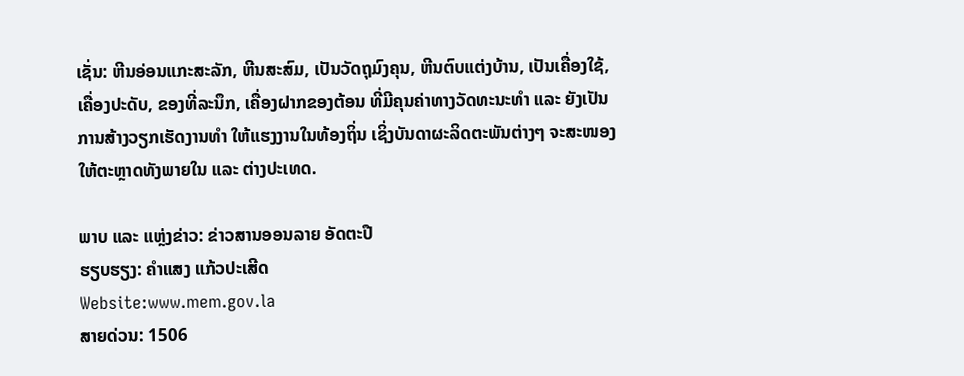ເຊັ່ນ: ຫີນອ່ອນແກະສະລັກ, ຫີນສະສົມ, ເປັນວັດຖຸມົງຄຸນ, ຫີນຕົບແຕ່ງບ້ານ, ເປັນເຄື່ອງໃຊ້, ເຄື່ອງປະດັບ, ຂອງທີ່ລະນຶກ, ເຄື່ອງຝາກຂອງຕ້ອນ ທີ່ມີຄຸນຄ່າທາງວັດທະນະທຳ ແລະ ຍັງເປັນການສ້າງວຽກເຮັດງານທຳ ໃຫ້ແຮງງານໃນທ້ອງຖິ່ນ ເຊິ່ງບັນດາຜະລິດຕະພັນຕ່າງໆ ຈະສະໜອງໃຫ້ຕະຫຼາດທັງພາຍໃນ ແລະ ຕ່າງປະເທດ.

ພາບ ແລະ ແຫຼ່ງຂ່າວ: ຂ່າວສານອອນລາຍ ອັດຕະປື
ຮຽບຮຽງ: ຄຳແສງ ແກ້ວປະເສີດ
Website:www.mem.gov.la
ສາຍດ່ວນ: 1506